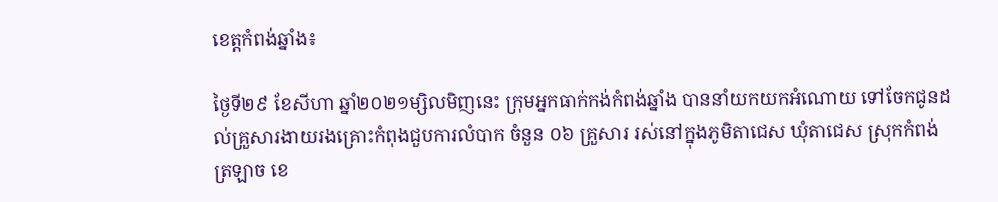ខេត្តកំពង់ឆ្នាំង៖

ថ្ងៃទី២៩ ខែសីហា ឆ្នាំ២០២១ម្សិលមិញនេះ ក្រុមអ្នកធាក់កង់កំពង់ឆ្នាំង បាននាំយកយកអំណោយ ទៅចែកជូនដល់គ្រួសារងាយរងគ្រោះកំពុងជួបការលំបាក ចំនួន ០៦ គ្រួសារ រស់នៅក្នុងភូមិតាជេស ឃុំតាជេស ស្រុកកំពង់ត្រឡាច ខេ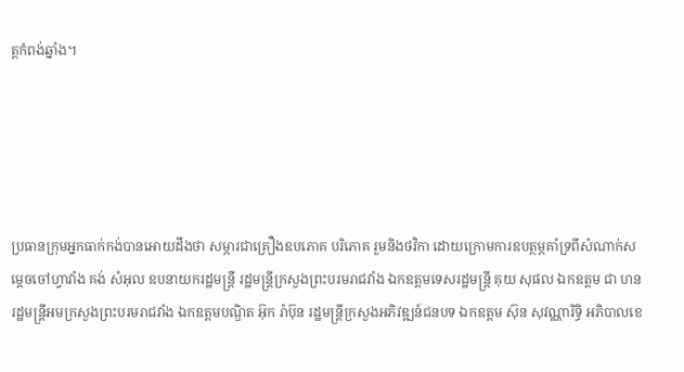ត្តកំពង់ឆ្នាំង។





ប្រធានក្រុមអ្នកធាក់កង់បានអោយដឹងថា សម្ភារជាគ្រឿងឧបភោគ បរិភោគ រួមនិងថវិកា ដោយក្រោមការឧបត្ថម្ភគាំទ្រពីសំណាក់សម្តេចចៅហ្វាវាំង គង់ សំអុល ឧបនាយករដ្ឋមន្ត្រី រដ្ឋមន្ត្រីក្រសួងព្រះបរមរាជវាំង ឯកឧត្តមទេសរដ្ឋមន្រ្តី គុយ សុផល ឯកឧត្តម ជា ហន រដ្ឋមន្រ្តីអមក្រសួងព្រះបរមរាជវាំង ឯកឧត្តមបណ្ឌិត អ៊ុក រ៉ាប៊ុន រដ្ឋមន្រ្តីក្រសួងអភិវឌ្ឍន៍ជនបទ ឯកឧត្តម ស៊ុន សុវណ្ណារិទ្ធិ អភិបាលខេ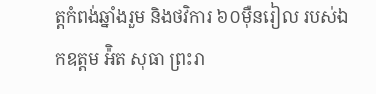ត្តកំពង់ឆ្នាំងរួម និងថវិការ ៦០ម៉ឺនរៀល របស់ឯកឧត្តម អ៉ិត សុធា ព្រះរា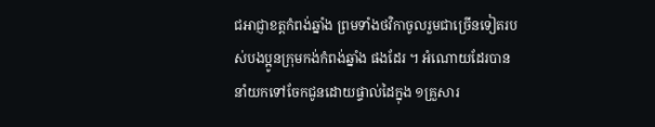ជអាជ្ញាខត្តកំពង់ឆ្នាំង ព្រមទាំងថវិកាចូលរួមជាច្រើនទៀតរបស់បងប្អូនក្រុមកង់កំពង់ឆ្នាំង ផងដែរ ។ អំណោយដែរបាននាំយកទៅចែកជូនដោយផ្ទាល់ដៃក្នុង ១គ្រួសារ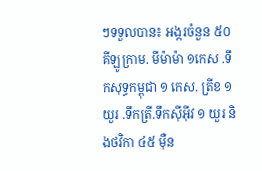ៗទទួលបាន៖ អង្ករចំនួន ៥០ គីឡូក្រាម. មីម៉ាម៉ា ១កេស .ទឹកសុទ្ធកម្ពុជា ១ កេស. ត្រីខ ១យួរ .ទឹកត្រី.ទឹកស៊ីអ៊ីវ ១ យួរ និងថវិកា ៤៥ ម៉ឺន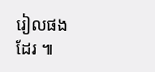រៀលផងដែរ ៕